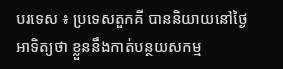បរទេស ៖ ប្រទេសតួកគី បាននិយាយនៅថ្ងៃអាទិត្យថា ខ្លួននឹងកាត់បន្ថយសកម្ម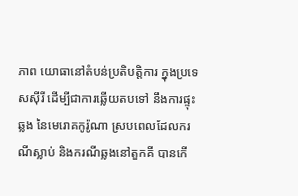ភាព យោធានៅតំបន់ប្រតិបត្តិការ ក្នុងប្រទេសស៊ីរី ដើម្បីជាការឆ្លើយតបទៅ នឹងការផ្ទុះឆ្លង នៃមេរោគកូរ៉ូណា ស្របពេលដែលករណីស្លាប់ និងករណីឆ្លងនៅតួកគី បានកើ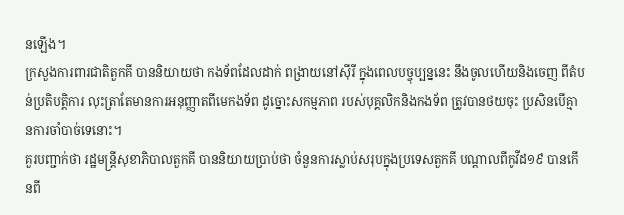នឡើង។
ក្រសួងការពារជាតិតួកគី បាននិយាយថា កងទ័ពដែលដាក់ ពង្រាយនៅស៊ីរី ក្នុងពេលបច្ចុប្បន្ននេះ នឹងចូលហើយនិងចេញ ពីតំបន់ប្រតិបត្តិការ លុះត្រាតែមានការអនុញ្ញាតពីមេកងទ័ព ដូច្នោះសកម្មភាព របស់បុគ្គលិកនិងកងទ័ព ត្រូវបានថយចុះ ប្រសិនបើគ្មានការចាំបាច់ទេនោះ។
គួរបញ្ជាក់ថា រដ្ឋមន្ត្រីសុខាភិបាលតួកគី បាននិយាយប្រាប់ថា ចំនួនការស្លាប់សរុបក្នុងប្រទេសតួកគី បណ្ដាលពីកូវីដ១៩ បានកើនពី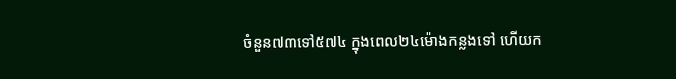ចំនួន៧៣ទៅ៥៧៤ ក្នុងពេល២៤ម៉ោងកន្លងទៅ ហើយក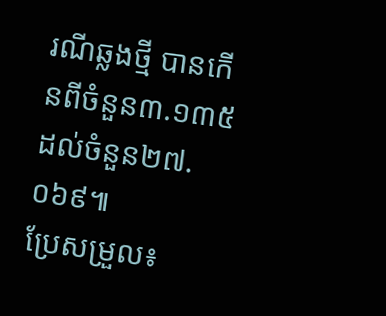រណីឆ្លងថ្មី បានកើនពីចំនួន៣.១៣៥ ដល់ចំនួន២៧.០៦៩៕
ប្រែសម្រួល៖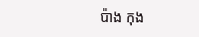ប៉ាង កុង